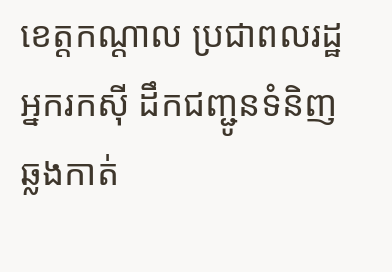ខេត្តកណ្តាល ប្រជាពលរដ្ឋអ្នករកស៊ី ដឹកជញ្ជូនទំនិញ ឆ្លងកាត់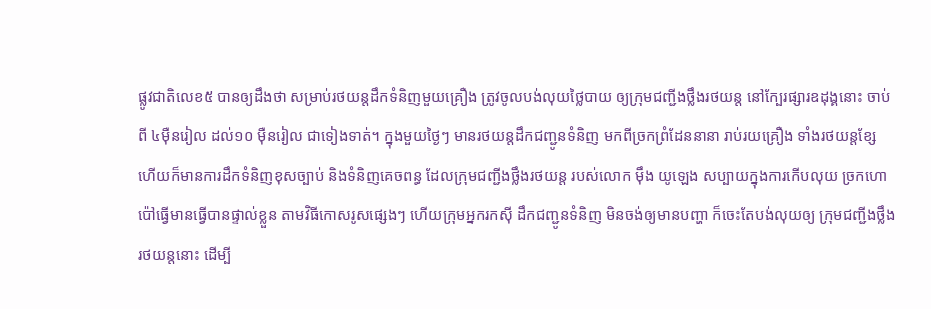ផ្លូវជាតិលេខ៥ បានឲ្យដឹងថា សម្រាប់រថយន្តដឹកទំនិញមួយគ្រឿង ត្រូវចូលបង់លុយថ្លៃបាយ ឲ្យក្រុមជញ្ជីងថ្លឹងរថយន្ត នៅក្បែរផ្សារឧដុង្គនោះ ចាប់ពី ៤ម៉ឺនរៀល ដល់១០ ម៉ឺនរៀល ជាទៀងទាត់។ ក្នុងមួយថ្ងៃៗ មានរថយន្តដឹកជញ្ជូនទំនិញ មកពីច្រកព្រំដែននានា រាប់រយគ្រឿង ទាំងរថយន្តខ្សែ ហើយក៏មានការដឹកទំនិញខុសច្បាប់ និងទំនិញគេចពន្ធ ដែលក្រុមជញ្ជីងថ្លឹងរថយន្ត របស់លោក ម៉ឹង យូឡេង សប្បាយក្នុងការកើបលុយ ច្រកហោប៉ៅធ្វើមានធ្វើបានផ្ទាល់ខ្លួន តាមវិធីកោសរូសផ្សេងៗ ហើយក្រុមអ្នករកស៊ី ដឹកជញ្ជូនទំនិញ មិនចង់ឲ្យមានបញ្ហា ក៏ចេះតែបង់លុយឲ្យ ក្រុមជញ្ជីងថ្លឹងរថយន្តនោះ ដើម្បី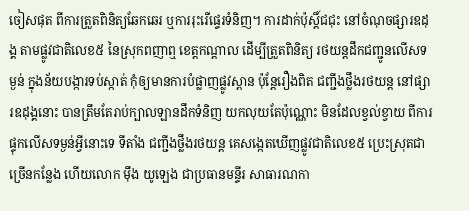ចៀសផុត ពីការត្រួតពិនិត្យឆែកឆេរ ឬការរុះរើផ្ទេរទំនិញ។ ការដាក់ប៉ុស្តិ៍ជជុះ នៅចំណុចផ្សារឧដុង្គ តាមផ្លូវជាតិលេខ៥ នៃស្រុកពញាឮ ខេត្តកណ្តាល ដើម្បីត្រួតពិនិត្យ រថយន្តដឹកជញ្ជូនលើសទម្ងន់ ក្នុងន័យបង្ការទប់ស្កាត់ កុំឲ្យមានការបំផ្លាញផ្លូវស្ពាន ប៉ុន្តែរឿងពិត ជញ្ជីងថ្លឹងរថយន្ត នៅផ្សារឧដុង្គនោះ បានត្រឹមតែរាប់ក្បាលឡានដឹកទំនិញ យកលុយតែប៉ុណ្ណោះ មិនដែលខ្វល់ខ្វាយ ពីការផ្ទុកលើសទម្ងន់អ្វីនោះទេ ទីតាំង ជញ្ជីងថ្លឹងរថយន្ត គេសង្កេតឃើញផ្លូវជាតិលេខ៥ ប្រេះស្រុតជាច្រើនកន្លែង ហើយលោក ម៉ឹង យូឡេង ជាប្រធានមន្ទីរ សាធារណកា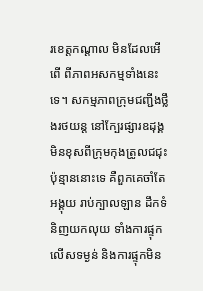រខេត្តកណ្តាល មិនដែលអើពើ ពីភាពអសកម្មទាំងនេះទេ។ សកម្មភាពក្រុមជញ្ជីងថ្លឹងរថយន្ត នៅក្បែរផ្សារឧដុង្គ មិនខុសពីក្រុមកុងត្រូលជជុះ ប៉ុន្មាននោះទេ គឺពួកគេចាំតែអង្គុយ រាប់ក្បាលឡាន ដឹកទំនិញយកលុយ ទាំងការផ្ទុកលើសទម្ងន់ និងការផ្ទុកមិន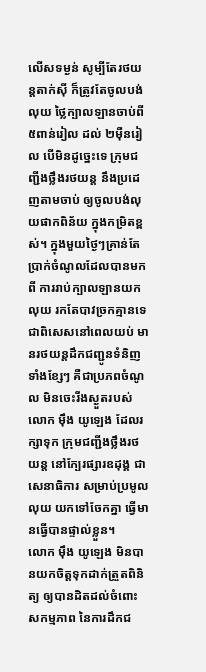លើសទម្ងន់ សូម្បីតែរថយន្តតាក់ស៊ី ក៏ត្រូវតែចូលបង់លុយ ថ្លៃក្បាលឡានចាប់ពី ៥ពាន់រៀល ដល់ ២ម៉ឺនរៀល បើមិនដូច្នេះទេ ក្រុមជញ្ជីងថ្លឹងរថយន្ត នឹងប្រដេញតាមចាប់ ឲ្យចូលបង់លុយផាកពិន័យ ក្នុងកម្រិតខ្ពស់។ ក្នុងមួយថ្ងៃៗគ្រាន់តែ ប្រាក់ចំណូលដែលបានមកពី ការរាប់ក្បាលឡានយកលុយ រកតែបាវច្រកគ្មានទេ ជាពិសេសនៅពេលយប់ មានរថយន្តដឹកជញ្ជូនទំនិញទាំងខ្សែៗ គឺជាប្រភពចំណូល មិនចេះរីងស្ងួតរបស់លោក ម៉ឹង យូឡេង ដែលរក្សាទុក ក្រុមជញ្ជីងថ្លឹងរថយន្ត នៅក្បែរផ្សារឧដុង្គ ជាសេនាធិការ សម្រាប់ប្រមូលលុយ យកទៅចែកគ្នា ធ្វើមានធ្វើបានផ្ទាល់ខ្លួន។
លោក ម៉ឹង យូឡេង មិនបានយកចិត្តទុកដាក់ត្រួតពិនិត្យ ឲ្យបានដិតដល់ចំពោះសកម្មភាព នៃការដឹកជ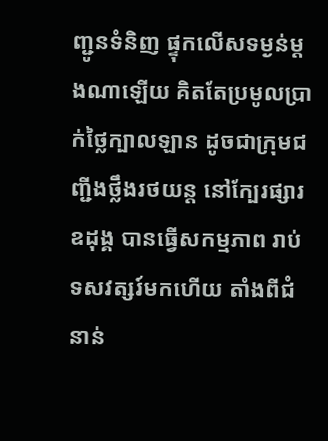ញ្ជូនទំនិញ ផ្ទុកលើសទម្ងន់ម្តងណាឡើយ គិតតែប្រមូលប្រាក់ថ្លៃក្បាលឡាន ដូចជាក្រុមជញ្ជីងថ្លឹងរថយន្ត នៅក្បែរផ្សារឧដុង្គ បានធ្វើសកម្មភាព រាប់ទសវត្សរ៍មកហើយ តាំងពីជំនាន់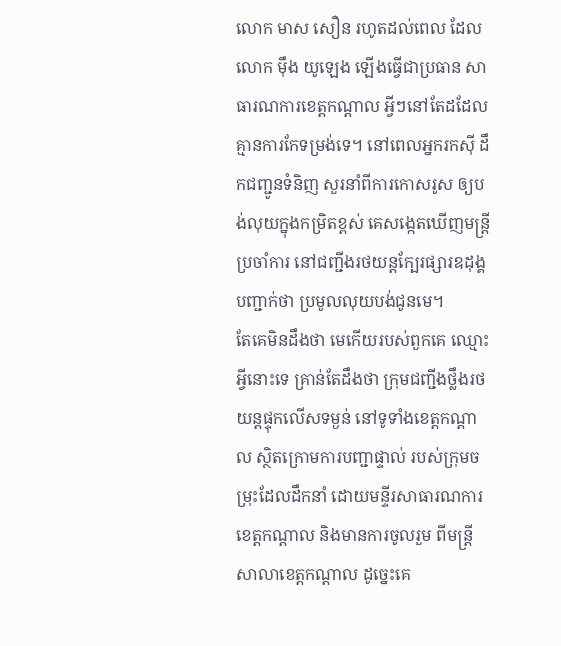លោក មាស សឿន រហូតដល់ពេល ដែលលោក ម៉ឹង យូឡេង ឡើងធ្វើជាប្រធាន សាធារណការខេត្តកណ្តាល អ្វីៗនៅតែដដែល គ្មានការកែទម្រង់ទេ។ នៅពេលអ្នករកស៊ី ដឹកជញ្ជូនទំនិញ សួរនាំពីការកោសរូស ឲ្យបង់លុយក្នុងកម្រិតខ្ពស់ គេសង្កេតឃើញមន្ត្រីប្រចាំការ នៅជញ្ជីងរថយន្តក្បែរផ្សារឧដុង្គ បញ្ជាក់ថា ប្រមូលលុយបង់ជូនមេ។
តែគេមិនដឹងថា មេកើយរបស់ពួកគេ ឈ្មោះអ្វីនោះទេ គ្រាន់តែដឹងថា ក្រុមជញ្ជីងថ្លឹងរថយន្តផ្ទុកលើសទម្ងន់ នៅទូទាំងខេត្តកណ្តាល ស្ថិតក្រោមការបញ្ជាផ្ទាល់ របស់ក្រុមចម្រុះដែលដឹកនាំ ដោយមន្ទីរសាធារណការ ខេត្តកណ្តាល និងមានការចូលរួម ពីមន្ត្រីសាលាខេត្តកណ្តាល ដូច្នេះគេ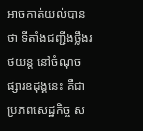អាចកាត់យល់បានថា ទីតាំងជញ្ជីងថ្លឹងរថយន្ត នៅចំណុចផ្សារឧដុង្គនេះ គឺជាប្រភពសេដ្ឋកិច្ច ស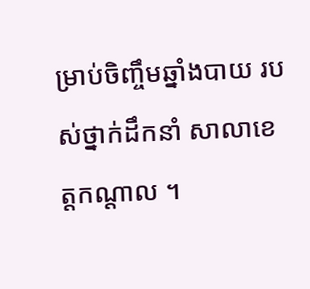ម្រាប់ចិញ្ចឹមឆ្នាំងបាយ របស់ថ្នាក់ដឹកនាំ សាលាខេត្តកណ្តាល ។